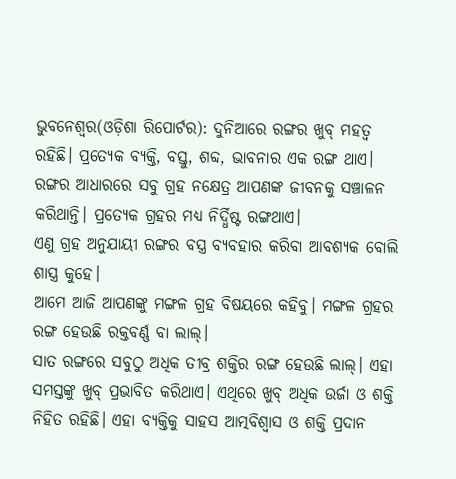ଭୁବନେଶ୍ୱର(ଓଡ଼ିଶା ରିପୋର୍ଟର): ଦୁନିଆରେ ରଙ୍ଗର ଖୁବ୍ ମହତ୍ୱ ରହିଛି। ପ୍ରତ୍ୟେକ ବ୍ୟକ୍ତି, ବସ୍ତୁ, ଶବ୍ଦ, ଭାବନାର ଏକ ରଙ୍ଗ ଥାଏ। ରଙ୍ଗର ଆଧାରରେ ସବୁ ଗ୍ରହ ନକ୍ଷେତ୍ର ଆପଣଙ୍କ ଜୀବନକୁ ସଞ୍ଚାଳନ କରିଥାନ୍ତି। ପ୍ରତ୍ୟେକ ଗ୍ରହର ମଧ୍ୟ ନିର୍ଦ୍ଧିଷ୍ଟ ରଙ୍ଗଥାଏ।
ଏଣୁ ଗ୍ରହ ଅନୁଯାୟୀ ରଙ୍ଗର ବସ୍ତ୍ର ବ୍ୟବହାର କରିବା ଆବଶ୍ୟକ ବୋଲି ଶାସ୍ତ୍ର କୁହେ।
ଆମେ ଆଜି ଆପଣଙ୍କୁ ମଙ୍ଗଳ ଗ୍ରହ ବିଷୟରେ କହିବୁ। ମଙ୍ଗଳ ଗ୍ରହର ରଙ୍ଗ ହେଉଛି ରକ୍ତବର୍ଣ୍ଣ ବା ଲାଲ୍।
ସାତ ରଙ୍ଗରେ ସବୁଠୁ ଅଧିକ ତୀବ୍ର ଶକ୍ତିର ରଙ୍ଗ ହେଉଛି ଲାଲ୍। ଏହା ସମସ୍ତଙ୍କୁ ଖୁବ୍ ପ୍ରଭାବିତ କରିଥାଏ। ଏଥିରେ ଖୁବ୍ ଅଧିକ ଉର୍ଜା ଓ ଶକ୍ତି ନିହିତ ରହିଛି। ଏହା ବ୍ୟକ୍ତିକୁ ସାହସ ଆତ୍ମବିଶ୍ୱାସ ଓ ଶକ୍ତି ପ୍ରଦାନ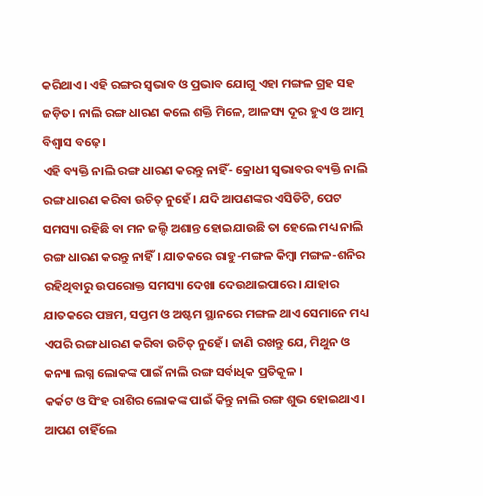କରିଥାଏ। ଏହି ରଙ୍ଗର ସ୍ୱଭାବ ଓ ପ୍ରଭାବ ଯୋଗୁ ଏହା ମଙ୍ଗଳ ଗ୍ରହ ସହ ଜଡ଼ିତ। ନାଲି ରଙ୍ଗ ଧାରଣ କଲେ ଶକ୍ତି ମିଳେ, ଆଳସ୍ୟ ଦୂର ହୁଏ ଓ ଆତ୍ମ ବିଶ୍ୱାସ ବଢ଼େ।
ଏହି ବ୍ୟକ୍ତି ନାଲି ରଙ୍ଗ ଧାରଣ କରନ୍ତୁ ନାହିଁ- କ୍ରୋଧୀ ସ୍ୱଭାବର ବ୍ୟକ୍ତି ନାଲି ରଙ୍ଗ ଧାରଣ କରିବା ଉଚିତ୍ ନୁହେଁ। ଯଦି ଆପଣଙ୍କର ଏସିଡିଟି, ପେଟ ସମସ୍ୟା ରହିଛି ବା ମନ ଜଲ୍ଦି ଅଶାନ୍ତ ହୋଇଯାଉଛି ତା ହେଲେ ମଧ୍ୟ ନାଲି ରଙ୍ଗ ଧାରଣ କରନ୍ତୁ ନାହିଁ। ଯାତକରେ ରାହୁ-ମଙ୍ଗଳ କିମ୍ବା ମଙ୍ଗଳ-ଶନିର ରହିଥିବାରୁ ଉପରୋକ୍ତ ସମସ୍ୟା ଦେଖା ଦେଉଥାଇପାରେ। ଯାହାର ଯାତକରେ ପଞ୍ଚମ, ସପ୍ତମ ଓ ଅଷ୍ଟମ ସ୍ଥାନରେ ମଙ୍ଗଳ ଥାଏ ସେମାନେ ମଧ୍ୟ ଏପରି ରଙ୍ଗ ଧାରଣ କରିବା ଉଚିତ୍ ନୁହେଁ। ଜାଣି ରଖନ୍ତୁ ଯେ, ମିଥୁନ ଓ କନ୍ୟା ଲଗ୍ନ ଲୋକଙ୍କ ପାଇଁ ନାଲି ରଙ୍ଗ ସର୍ବାଧିକ ପ୍ରତିକୂଳ ।
କର୍କଟ ଓ ସିଂହ ରାଶିର ଲୋକଙ୍କ ପାଇଁ କିନ୍ତୁ ନାଲି ରଙ୍ଗ ଶୁଭ ହୋଇଥାଏ।
ଆପଣ ଚାହିଁଲେ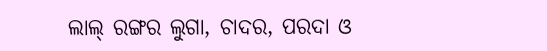ଲାଲ୍ ରଙ୍ଗର ଲୁଗା, ଚାଦର, ପରଦା ଓ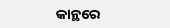କାନ୍ଥରେ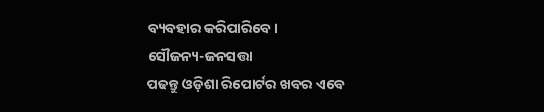ବ୍ୟବହାର କରିପାରିବେ।
ସୌଜନ୍ୟ-ଜନସତ୍ତା
ପଢନ୍ତୁ ଓଡ଼ିଶା ରିପୋର୍ଟର ଖବର ଏବେ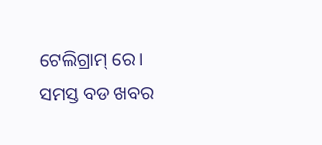ଟେଲିଗ୍ରାମ୍ ରେ। ସମସ୍ତ ବଡ ଖବର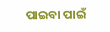ପାଇବା ପାଇଁ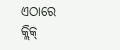ଏଠାରେ କ୍ଲିକ୍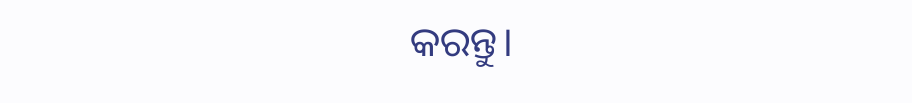କରନ୍ତୁ।